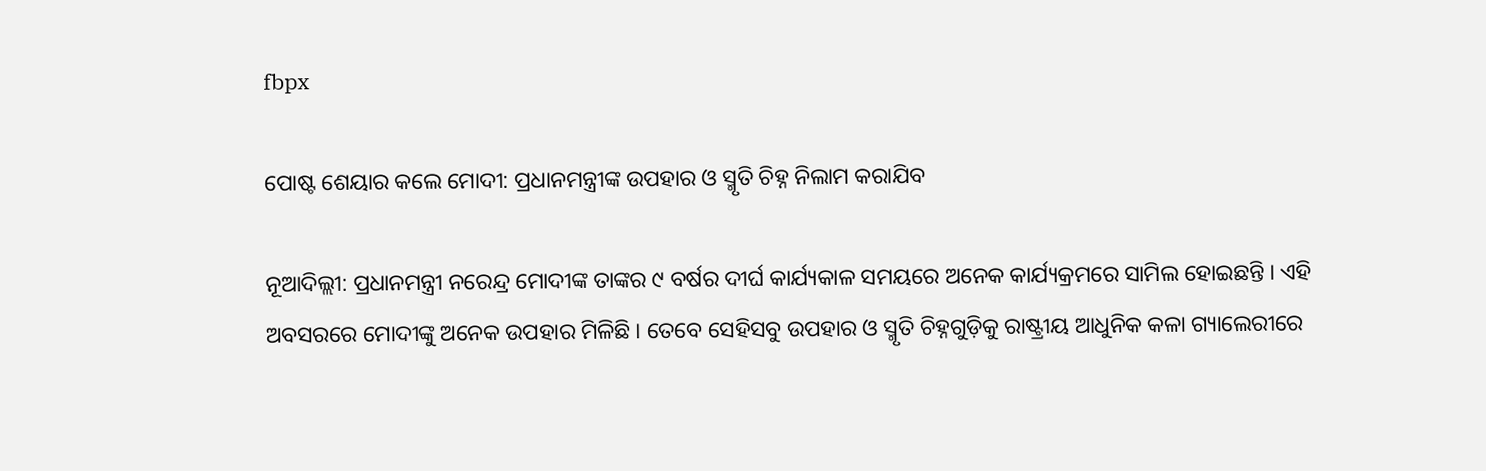fbpx

ପୋଷ୍ଟ ଶେୟାର କଲେ ମୋଦୀ: ପ୍ରଧାନମନ୍ତ୍ରୀଙ୍କ ଉପହାର ଓ ସ୍ମୃତି ଚିହ୍ନ ନିଲାମ କରାଯିବ

ନୂଆଦିଲ୍ଲୀ: ପ୍ରଧାନମନ୍ତ୍ରୀ ନରେନ୍ଦ୍ର ମୋଦୀଙ୍କ ତାଙ୍କର ୯ ବର୍ଷର ଦୀର୍ଘ କାର୍ଯ୍ୟକାଳ ସମୟରେ ଅନେକ କାର୍ଯ୍ୟକ୍ରମରେ ସାମିଲ ହୋଇଛନ୍ତି । ଏହି ଅବସରରେ ମୋଦୀଙ୍କୁ ଅନେକ ଉପହାର ମିଳିଛି । ତେବେ ସେହିସବୁ ଉପହାର ଓ ସ୍ମୃତି ଚିହ୍ନଗୁଡ଼ିକୁ ରାଷ୍ଟ୍ରୀୟ ଆଧୁନିକ କଳା ଗ୍ୟାଲେରୀରେ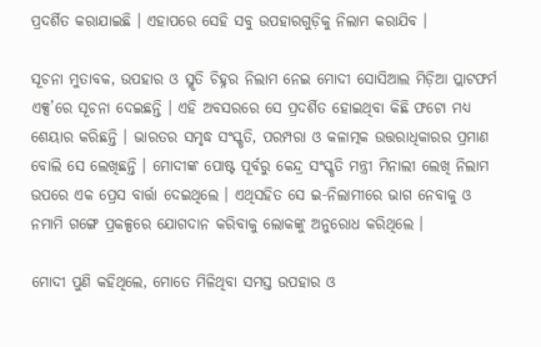ପ୍ରଦର୍ଶିତ କରାଯାଇଛି । ଏହାପରେ ସେହି ସବୁ ଉପହାରଗୁଡ଼ିକୁ ନିଲାମ କରାଯିବ ।

ସୂଚନା ମୁତାବକ, ଉପହାର ଓ ସ୍ମୃତି ଚିହ୍ନର ନିଲାମ ନେଇ ମୋଦୀ ସୋସିଆଲ ମିଡ଼ିଆ ପ୍ଲାଟଫର୍ମ ଏକ୍ସ’ରେ ସୂଚନା ଦେଇଛନ୍ତି । ଏହି ଅବସରରେ ସେ ପ୍ରଦର୍ଶିତ ହୋଇଥିବା କିଛି ଫଟୋ ମଧ୍ୟ ଶେୟାର କରିଛନ୍ତି । ଭାରତର ସମୃଦ୍ଧ ସଂସ୍କୃତି, ପରମ୍ପରା ଓ କଳାତ୍ମକ ଉତ୍ତରାଧିକାରର ପ୍ରମାଣ ବୋଲି ସେ ଲେଖିଛନ୍ତି । ମୋଦୀଙ୍କ ପୋଷ୍ଟ ପୂର୍ବରୁ କେନ୍ଦ୍ର ସଂସ୍କୃତି ମନ୍ତ୍ରୀ ମିନାଲୀ ଲେଖି ନିଲାମ ଉପରେ ଏକ ପ୍ରେସ ବାର୍ତ୍ତା ଦେଇଥିଲେ । ଏଥିସହିତ ସେ ଇ-ନିଲାମୀରେ ଭାଗ ନେବାକୁ ଓ ନମାମି ଗଙ୍ଗେ ପ୍ରକଳ୍ପରେ ଯୋଗଦାନ କରିବାକୁ ଲୋକଙ୍କୁ ଅନୁରୋଧ କରିଥିଲେ ।

ମୋଦୀ ପୁଣି କହିଥିଲେ, ମୋତେ ମିଳିଥିବା ସମସ୍ତ ଉପହାର ଓ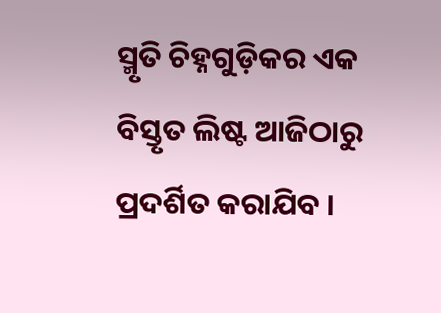ସ୍ମୃତି ଚିହ୍ନଗୁଡ଼ିକର ଏକ ବିସ୍ତୃତ ଲିଷ୍ଟ ଆଜିଠାରୁ ପ୍ରଦର୍ଶିତ କରାଯିବ ।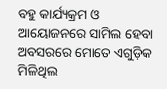ବହୁ କାର୍ଯ୍ୟକ୍ରମ ଓ ଆୟୋଜନରେ ସାମିଲ ହେବା ଅବସରରେ ମୋତେ ଏଗୁଡ଼ିକ ମିଳିଥିଲ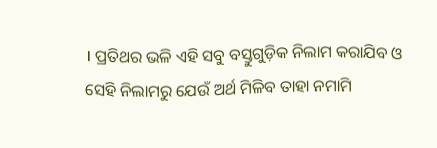। ପ୍ରତିଥର ଭଳି ଏହି ସବୁ ବସ୍ତୁଗୁଡ଼ିକ ନିଲାମ କରାଯିବ ଓ ସେହି ନିଲାମରୁ ଯେଉଁ ଅର୍ଥ ମିଳିବ ତାହା ନମାମି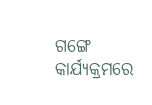ଗଙ୍ଗେ କାର୍ଯ୍ୟକ୍ରମରେ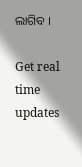ଲାଗିବ ।

Get real time updates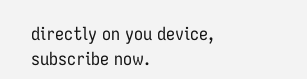directly on you device, subscribe now.